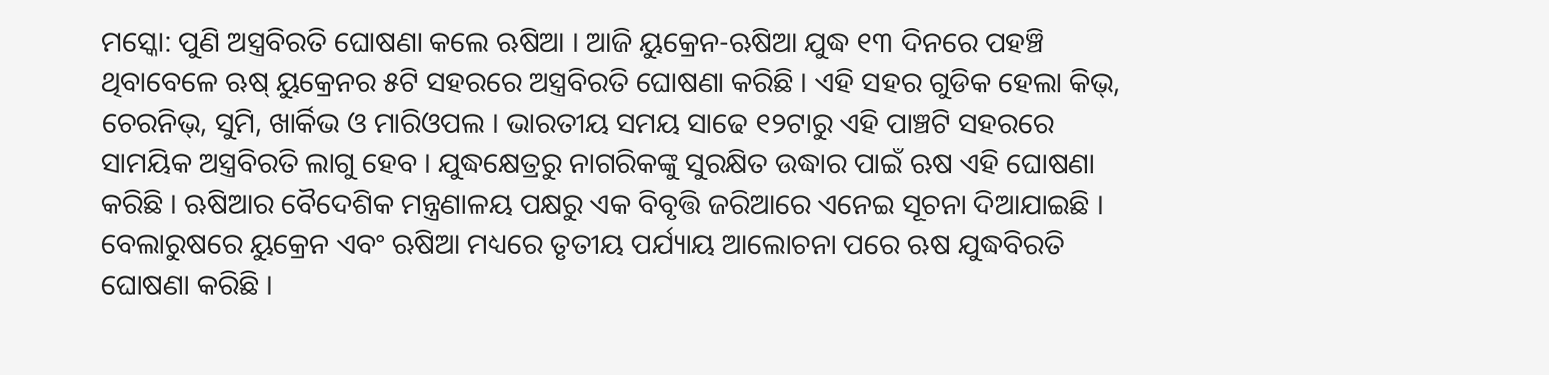ମସ୍କୋ: ପୁଣି ଅସ୍ତ୍ରବିରତି ଘୋଷଣା କଲେ ଋଷିଆ । ଆଜି ୟୁକ୍ରେନ-ଋଷିଆ ଯୁଦ୍ଧ ୧୩ ଦିନରେ ପହଞ୍ଚି ଥିବାବେଳେ ଋଷ୍ ୟୁକ୍ରେନର ୫ଟି ସହରରେ ଅସ୍ତ୍ରବିରତି ଘୋଷଣା କରିଛି । ଏହି ସହର ଗୁଡିକ ହେଲା କିଭ୍, ଚେରନିଭ୍, ସୁମି, ଖାର୍କିଭ ଓ ମାରିଓପଲ । ଭାରତୀୟ ସମୟ ସାଢେ ୧୨ଟାରୁ ଏହି ପାଞ୍ଚଟି ସହରରେ ସାମୟିକ ଅସ୍ତ୍ରବିରତି ଲାଗୁ ହେବ । ଯୁଦ୍ଧକ୍ଷେତ୍ରରୁ ନାଗରିକଙ୍କୁ ସୁରକ୍ଷିତ ଉଦ୍ଧାର ପାଇଁ ଋଷ ଏହି ଘୋଷଣା କରିଛି । ଋଷିଆର ବୈଦେଶିକ ମନ୍ତ୍ରଣାଳୟ ପକ୍ଷରୁ ଏକ ବିବୃତ୍ତି ଜରିଆରେ ଏନେଇ ସୂଚନା ଦିଆଯାଇଛି ।
ବେଲାରୁଷରେ ୟୁକ୍ରେନ ଏବଂ ଋଷିଆ ମଧ୍ୟରେ ତୃତୀୟ ପର୍ଯ୍ୟାୟ ଆଲୋଚନା ପରେ ଋଷ ଯୁଦ୍ଧବିରତି ଘୋଷଣା କରିଛି ।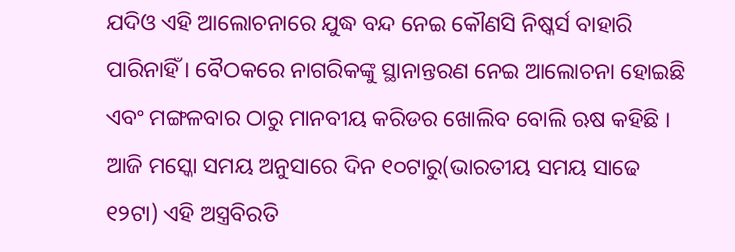ଯଦିଓ ଏହି ଆଲୋଚନାରେ ଯୁଦ୍ଧ ବନ୍ଦ ନେଇ କୌଣସି ନିଷ୍କର୍ସ ବାହାରି ପାରିନାହିଁ । ବୈଠକରେ ନାଗରିକଙ୍କୁ ସ୍ଥାନାନ୍ତରଣ ନେଇ ଆଲୋଚନା ହୋଇଛି ଏବଂ ମଙ୍ଗଳବାର ଠାରୁ ମାନବୀୟ କରିଡର ଖୋଲିବ ବୋଲି ଋଷ କହିଛି । ଆଜି ମସ୍କୋ ସମୟ ଅନୁସାରେ ଦିନ ୧୦ଟାରୁ(ଭାରତୀୟ ସମୟ ସାଢେ ୧୨ଟା) ଏହି ଅସ୍ତ୍ରବିରତି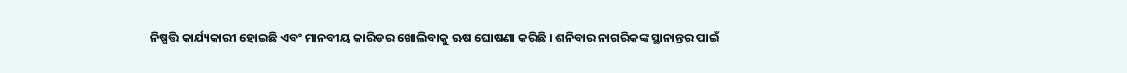ନିଷ୍ପତ୍ତି କାର୍ଯ୍ୟକାରୀ ହୋଇଛି ଏବଂ ମାନବୀୟ କାରିଡର ଖୋଲିବାକୁ ଋଷ ଘୋଷଣା କରିଛି । ଶନିବାର ନାଗରିକଙ୍କ ସ୍ଥାନାନ୍ତର ପାଇଁ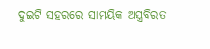ଦୁଇଟି ସହରରେ ସାମୟିକ ଅସ୍ତ୍ରବିରତ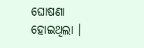ଘୋଷଣା ହୋଇଥିଲା ।